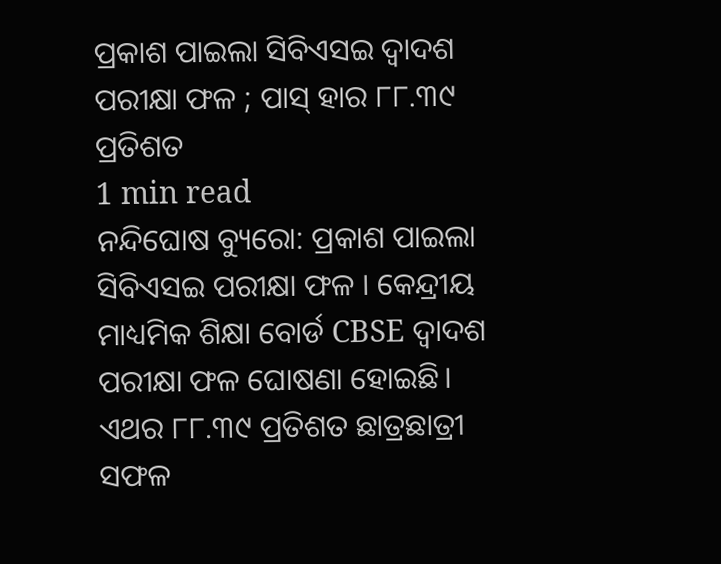ପ୍ରକାଶ ପାଇଲା ସିବିଏସଇ ଦ୍ୱାଦଶ ପରୀକ୍ଷା ଫଳ ; ପାସ୍ ହାର ୮୮.୩୯ ପ୍ରତିଶତ
1 min read
ନନ୍ଦିଘୋଷ ବ୍ୟୁରୋ: ପ୍ରକାଶ ପାଇଲା ସିବିଏସଇ ପରୀକ୍ଷା ଫଳ । କେନ୍ଦ୍ରୀୟ ମାଧ୍ୟମିକ ଶିକ୍ଷା ବୋର୍ଡ CBSE ଦ୍ୱାଦଶ ପରୀକ୍ଷା ଫଳ ଘୋଷଣା ହୋଇଛି। ଏଥର ୮୮.୩୯ ପ୍ରତିଶତ ଛାତ୍ରଛାତ୍ରୀ ସଫଳ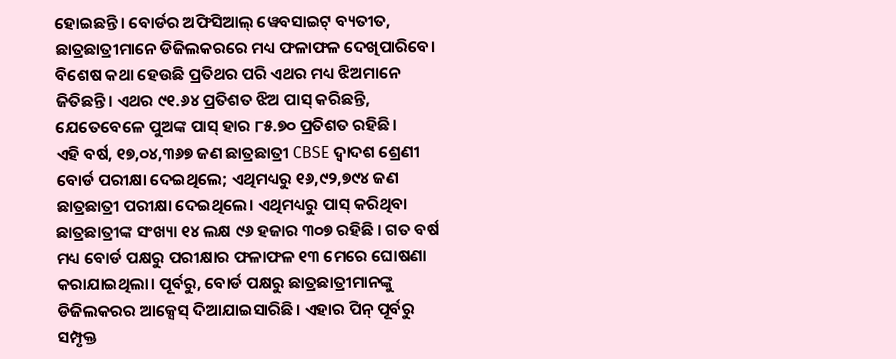ହୋଇଛନ୍ତି। ବୋର୍ଡର ଅଫିସିଆଲ୍ ୱେବସାଇଟ୍ ବ୍ୟତୀତ, ଛାତ୍ରଛାତ୍ରୀମାନେ ଡିଜିଲକରରେ ମଧ୍ୟ ଫଳାଫଳ ଦେଖିପାରିବେ। ବିଶେଷ କଥା ହେଉଛି ପ୍ରତିଥର ପରି ଏଥର ମଧ୍ୟ ଝିଅମାନେ ଜିତିଛନ୍ତି। ଏଥର ୯୧.୬୪ ପ୍ରତିଶତ ଝିଅ ପାସ୍ କରିଛନ୍ତି, ଯେତେବେଳେ ପୁଅଙ୍କ ପାସ୍ ହାର ୮୫.୭୦ ପ୍ରତିଶତ ରହିଛି।
ଏହି ବର୍ଷ, ୧୭,୦୪,୩୬୭ ଜଣ ଛାତ୍ରଛାତ୍ରୀ CBSE ଦ୍ୱାଦଶ ଶ୍ରେଣୀ ବୋର୍ଡ ପରୀକ୍ଷା ଦେଇଥିଲେ; ଏଥିମଧ୍ୟରୁ ୧୬,୯୨,୭୯୪ ଜଣ ଛାତ୍ରଛାତ୍ରୀ ପରୀକ୍ଷା ଦେଇଥିଲେ। ଏଥିମଧ୍ୟରୁ ପାସ୍ କରିଥିବା ଛାତ୍ରଛାତ୍ରୀଙ୍କ ସଂଖ୍ୟା ୧୪ ଲକ୍ଷ ୯୬ ହଜାର ୩୦୭ ରହିଛି । ଗତ ବର୍ଷ ମଧ୍ୟ ବୋର୍ଡ ପକ୍ଷରୁ ପରୀକ୍ଷାର ଫଳାଫଳ ୧୩ ମେରେ ଘୋଷଣା କରାଯାଇଥିଲା। ପୂର୍ବରୁ, ବୋର୍ଡ ପକ୍ଷରୁ ଛାତ୍ରଛାତ୍ରୀମାନଙ୍କୁ ଡିଜିଲକରର ଆକ୍ସେସ୍ ଦିଆଯାଇସାରିଛି। ଏହାର ପିନ୍ ପୂର୍ବରୁ ସମ୍ପୃକ୍ତ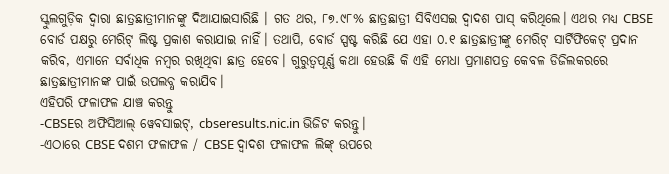ସ୍କୁଲଗୁଡ଼ିକ ଦ୍ୱାରା ଛାତ୍ରଛାତ୍ରୀମାନଙ୍କୁ ଦିଆଯାଇସାରିଛି । ଗତ ଥର, ୮୭.୯୮% ଛାତ୍ରଛାତ୍ରୀ ସିବିଏସଇ ଦ୍ୱାଦଶ ପାସ୍ କରିଥିଲେ। ଏଥର ମଧ୍ୟ CBSE ବୋର୍ଡ ପକ୍ଷରୁ ମେରିଟ୍ ଲିଷ୍ଟ ପ୍ରକାଶ କରାଯାଇ ନାହିଁ। ତଥାପି, ବୋର୍ଡ ସ୍ପଷ୍ଟ କରିଛି ଯେ ଏହା ୦.୧ ଛାତ୍ରଛାତ୍ରୀଙ୍କୁ ମେରିଟ୍ ସାର୍ଟିଫିକେଟ୍ ପ୍ରଦାନ କରିବ, ଏମାନେ ସର୍ବାଧିକ ନମ୍ବର ରଖିଥିବା ଛାତ୍ର ହେବେ। ଗୁରୁତ୍ବପୂର୍ଣ୍ଣ କଥା ହେଉଛି କି ଏହି ମେଧା ପ୍ରମାଣପତ୍ର କେବଳ ଡିଜିଲକରରେ ଛାତ୍ରଛାତ୍ରୀମାନଙ୍କ ପାଇଁ ଉପଲବ୍ଧ କରାଯିବ।
ଏହିପରି ଫଳାଫଳ ଯାଞ୍ଚ କରନ୍ତୁ
-CBSEର ଅଫିସିଆଲ୍ ୱେବସାଇଟ୍, cbseresults.nic.in ଭିଜିଟ କରନ୍ତୁ।
-ଏଠାରେ CBSE ଦଶମ ଫଳାଫଳ / CBSE ଦ୍ୱାଦଶ ଫଳାଫଳ ଲିଙ୍କ୍ ଉପରେ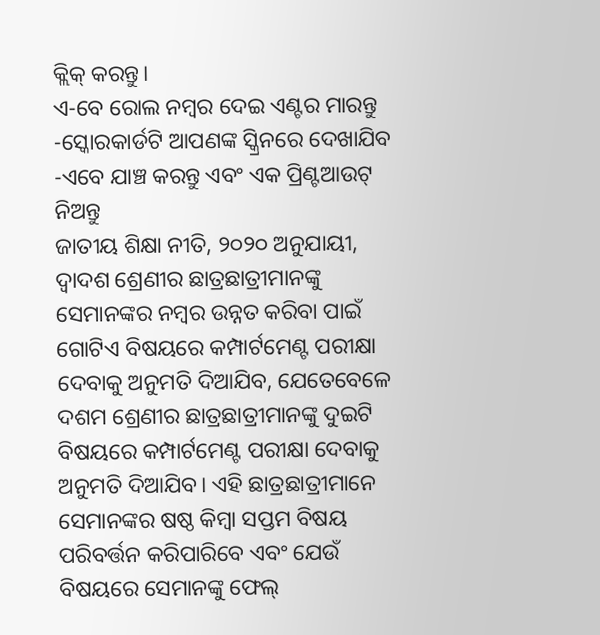କ୍ଲିକ୍ କରନ୍ତୁ।
ଏ-ବେ ରୋଲ ନମ୍ବର ଦେଇ ଏଣ୍ଟର ମାରନ୍ତୁ
-ସ୍କୋରକାର୍ଡଟି ଆପଣଙ୍କ ସ୍କ୍ରିନରେ ଦେଖାଯିବ
-ଏବେ ଯାଞ୍ଚ କରନ୍ତୁ ଏବଂ ଏକ ପ୍ରିଣ୍ଟଆଉଟ୍ ନିଅନ୍ତୁ
ଜାତୀୟ ଶିକ୍ଷା ନୀତି, ୨୦୨୦ ଅନୁଯାୟୀ, ଦ୍ୱାଦଶ ଶ୍ରେଣୀର ଛାତ୍ରଛାତ୍ରୀମାନଙ୍କୁ ସେମାନଙ୍କର ନମ୍ବର ଉନ୍ନତ କରିବା ପାଇଁ ଗୋଟିଏ ବିଷୟରେ କମ୍ପାର୍ଟମେଣ୍ଟ ପରୀକ୍ଷା ଦେବାକୁ ଅନୁମତି ଦିଆଯିବ, ଯେତେବେଳେ ଦଶମ ଶ୍ରେଣୀର ଛାତ୍ରଛାତ୍ରୀମାନଙ୍କୁ ଦୁଇଟି ବିଷୟରେ କମ୍ପାର୍ଟମେଣ୍ଟ ପରୀକ୍ଷା ଦେବାକୁ ଅନୁମତି ଦିଆଯିବ। ଏହି ଛାତ୍ରଛାତ୍ରୀମାନେ ସେମାନଙ୍କର ଷଷ୍ଠ କିମ୍ବା ସପ୍ତମ ବିଷୟ ପରିବର୍ତ୍ତନ କରିପାରିବେ ଏବଂ ଯେଉଁ ବିଷୟରେ ସେମାନଙ୍କୁ ଫେଲ୍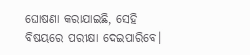ଘୋଷଣା କରାଯାଇଛି, ସେହି ବିଷୟରେ ପରୀକ୍ଷା ଦେଇପାରିବେ।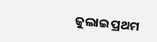ଜୁଲାଇ ପ୍ରଥମ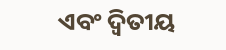ଏବଂ ଦ୍ୱିତୀୟ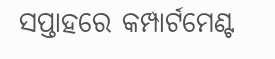ସପ୍ତାହରେ କମ୍ପାର୍ଟମେଣ୍ଟ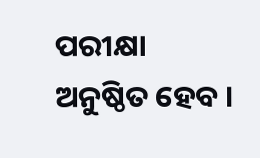ପରୀକ୍ଷା ଅନୁଷ୍ଠିତ ହେବ ।